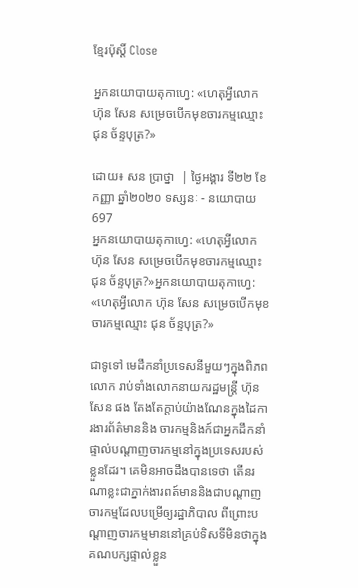ខ្មែរប៉ុស្ដិ៍ Close

អ្នកនយោបាយតុកាហ្វេ: «ហេតុអ្វីលោក ហ៊ុន សែន សម្រេចបើកមុខចារកម្មឈ្មោះ ជុន ច័ន្ទបុត្រ?»

ដោយ៖ សន ប្រាថ្នា  | ថ្ងៃអង្គារ ទី២២ ខែកញ្ញា ឆ្នាំ២០២០ ទស្សនៈ - នយោបាយ 697
អ្នកនយោបាយតុកាហ្វេ: «ហេតុអ្វីលោក ហ៊ុន សែន សម្រេចបើកមុខចារកម្មឈ្មោះ ជុន ច័ន្ទបុត្រ?»អ្នកនយោបាយតុកាហ្វេ: «ហេតុអ្វីលោក ហ៊ុន សែន សម្រេចបើកមុខចារកម្មឈ្មោះ ជុន ច័ន្ទបុត្រ?»

ជាទូទៅ មេដឹកនាំប្រទេសនីមួយៗក្នុងពិភពលោក រាប់ទាំងលោកនាយករដ្ឋមន្ត្រី ហ៊ុន សែន ផង តែងតែក្តាប់យ៉ាងណែនក្នុងដៃការងារព័ត៌មាននិង ចារកម្មនិងក៍ជាអ្នកដឹកនាំផ្ទាល់បណ្តាញចារកម្មនៅក្នុងប្រទេសរបស់ខ្លួនដែរ។ គេមិនអាចដឹងបានទេថា តើនរណាខ្លះជាភ្នាក់ងារពត៍មាននិងជាបណ្តាញចារកម្មដែលបម្រើឲ្យរដ្ឋាភិបាល ពីព្រោះបណ្តាញចារកម្មមាននៅគ្រប់ទិសទីមិនថាក្នុងគណបក្សផ្ទាល់ខ្លួន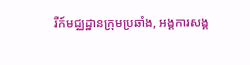រឺក៍មជ្ឈដ្ឋានក្រុមប្រឆាំង, អង្គការសង្គ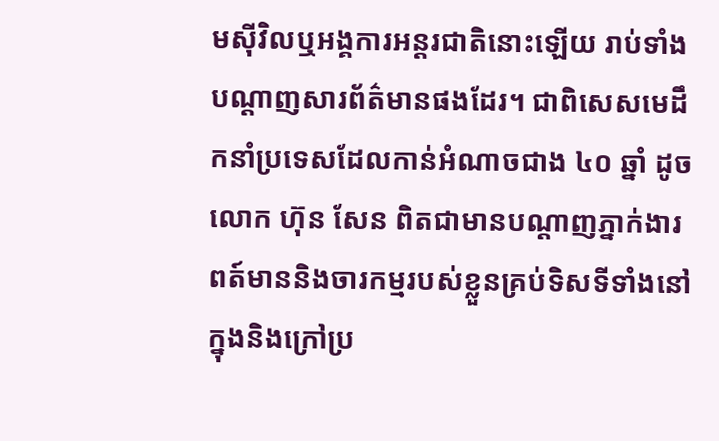មស៊ីវិលឬអង្គការអន្តរជាតិនោះឡើយ រាប់ទាំងបណ្តាញសារព័ត៌មានផងដែរ។ ជាពិសេសមេដឹកនាំប្រទេសដែលកាន់អំណាចជាង ៤០ ឆ្នាំ ដូចលោក ហ៊ុន សែន ពិតជាមានបណ្តាញភ្នាក់ងារពត៍មាននិងចារកម្មរបស់ខ្លួនគ្រប់ទិសទីទាំងនៅក្នុងនិងក្រៅប្រ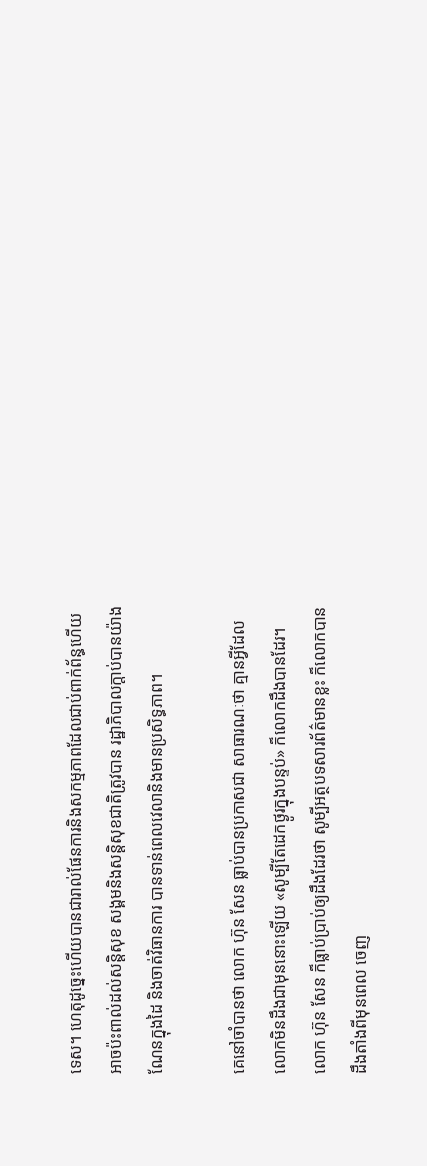ទេស។ ហេតុដូច្នេះហើយបានជារាល់ផែនការនិងសកម្មភាពដែលជាប់ពាក់ព័ន្ធហើយអាចប៉ះពាល់ដល់សន្តិសុខ សង្គមនិងសន្តិសុខជាតិត្រូវបាន រដ្ឋាភិបាលក្តាប់បានយ៉ាងណែនក្នុងដៃ និងចាត់វិធានការ បានទាន់ពេលវេលានិងមានប្រសិទ្ធភាព។

គេនៅចាំបានថា លោក ហ៊ុន សែន ធ្លាប់បានប្រកាសជា សាធារណៈថា គ្មានអ្វីដែល លោកមិនដឹងជាមុននោះឡើយ «សូម្បីតែដេកថ្ងូរក្នុងបន្ទប់» ក៏លោកដឹងបានដែរ។ លោក ហ៊ុន សែន ក៏ធ្លាប់ប្រាប់ឲ្យដឹងដែរថា សូម្បីអត្ថបទសារព័ត៌មានខ្លះ ក៏លោកបានដឹងតាំងពីមុនពេល ចេញ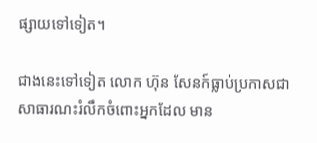ផ្សាយទៅទៀត។

ជាងនេះទៅទៀត លោក ហ៊ុន សែនក៍ធ្លាប់ប្រកាសជាសាធារណះរំលឹកចំពោះអ្នកដែល មាន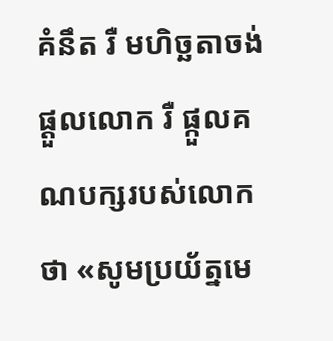គំនឹត រឺ មហិច្ឆតាចង់ផ្តួលលោក រឺ ផ្កួលគណបក្សរបស់លោកថា «សូមប្រយ័ត្នមេ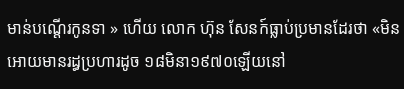មាន់បណ្តើរកូនទា » ហើយ លោក ហ៊ុន សែនក៍ធ្លាប់ប្រមានដែរថា «មិនអោយមានរដ្ធប្រហារដូច ១៨មិនា១៩៧០ឡើយនៅ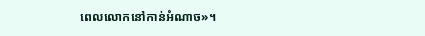ពេលលោកនៅកាន់អំណាច»។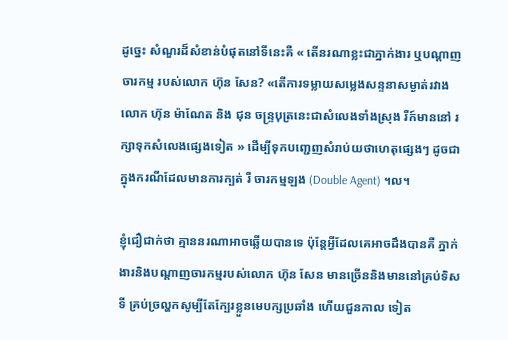ដូច្នេះ សំណួរដ៏សំខាន់បំផុតនៅទីនេះគឺ « តើនរណាខ្លះជាភ្នាក់ងារ ឬបណ្តាញចារកម្ម របស់លោក ហ៊ុន សែន? «តើការទម្លាយសម្លេងសន្ទនាសម្ងាត់រវាងលោក ហ៊ុន ម៉ាណែត និង ជុន ចន្ទ្របុត្រនេះជាសំលេងទាំងស្រុង រឺក៍មាននៅ រក្សាទុកសំលេងផ្សេងទៀត » ដើម្បីទុកបញ្ជេញសំរាប់យថាហេតុផ្សេងៗ ដូចជាក្នុងករណីដែលមានការក្បត់ រឺ ចារកម្មឡង (Double Agent) ។ល។

ខ្ញុំជឿជាក់ថា គ្មាននរណាអាចឆ្លើយបានទេ ប៉ុន្តែអ្វីដែលគេអាចដឹងបានគឺ ភ្នាក់ងារនិងបណ្តាញចារកម្មរបស់លោក ហ៊ុន សែន មានច្រើននិងមាននៅគ្រប់ទិស ទី គ្រប់ច្រល្ហកសូម្បីតែក្បែរខ្លួនមេបក្សប្រឆាំង ហើយជួនកាល ទៀត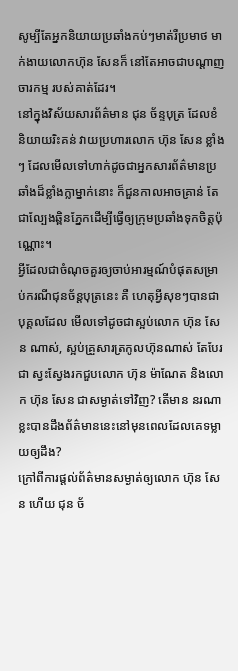សូម្បីតែអ្នកនិយាយប្រឆាំងកប់ៗមាត់រឺប្រមាថ មាក់ងាយលោកហ៊ុន សែនក៏ នៅតែអាចជាបណ្តាញចារកម្ម របស់គាត់ដែរ។
នៅក្នុងវិស័យសារព័ត៌មាន ជុន ច័ន្ទបុត្រ ដែលខំនិយាយរិះគន់ វាយប្រហារលោក ហ៊ុន សែន ខ្លាំងៗ ដែលមើលទៅហាក់ដូចជាអ្នកសារព័ត៌មានប្រឆាំងដ៏ខ្លាំងក្លាម្នាក់នោះ ក៏ជួនកាលអាចគ្រាន់ តែជាល្បែងឆ្ពិនភ្នែកដើម្បីធ្វើឲ្យក្រុមប្រឆាំងទុកចិត្តប៉ុណ្ណោះ។
អ្វីដែលជាចំណុចគួរឲ្យចាប់អារម្មណ៍បំផុតសម្រាប់ករណីជុនច័ន្តបុត្រនេះ គឺ ហេតុអ្វីសុខៗបានជាបុគ្គលដែល មើលទៅដូចជាស្អប់លោក ហ៊ុន សែន ណាស់, ស្អប់គ្រួសារត្រកូលហ៊ុនណាស់ តែបែរជា ស្វះស្វែងរកជួបលោក ហ៊ុន ម៉ាណែត និងលោក ហ៊ុន សែន ជាសម្ងាត់ទៅវិញ? តើមាន នរណាខ្លះបានដឹងព័ត៌មាននេះនៅមុនពេលដែលគេទម្លាយឲ្យដឹង?
ក្រៅពីការផ្តល់ព័ត៌មានសម្ងាត់ឲ្យលោក ហ៊ុន សែន ហើយ ជុន ច័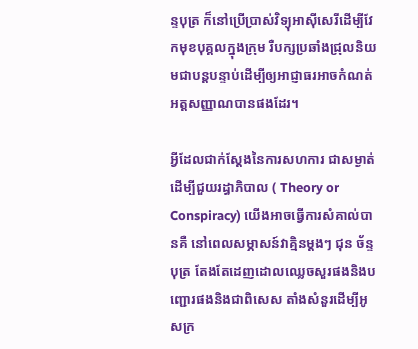ន្ទបុត្រ ក៏នៅប្រើប្រាស់វិទ្យុអាស៊ីសេរីដើម្បីវែកមុខបុគ្គលក្នុងក្រុម រឺបក្សប្រឆាំងជ្រុលនិយមជាបន្តបន្ទាប់ដើម្បីឲ្យអាជ្ញាធរអាចកំណត់អត្តសញ្ញាណបានផងដែរ។

អ្វីដែលជាក់ស្តែងនៃការសហការ ជាសម្ងាត់ដើម្បីជួយរដ្ធាភិបាល ( Theory or Conspiracy) យើងអាចធ្វើការសំគាល់បានគឺ នៅពេលសម្ភាសន៍វាគ្មិនម្តងៗ ជុន ច័ន្ទបុត្រ តែងតែដេញដោលឈ្លេចសួរផងនិងបញ្ជោរផងនិងជាពិសេស តាំងសំនួរដើម្បីអូសក្រ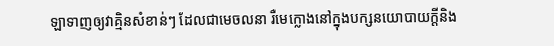ឡាទាញឲ្យវាគ្មិនសំខាន់ៗ ដែលជាមេចលនា រឺមេក្លោងនៅក្នុងបក្សនយោបាយក្តីនិង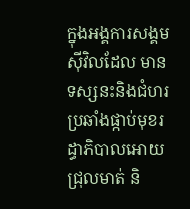ក្នុងអង្គការសង្គមស៊ីវិលដែល មានទស្សនះនិងជំហរប្រឆាំងផ្កាប់មុខរដ្ធាភិបាលអោយជ្រុលមាត់ និ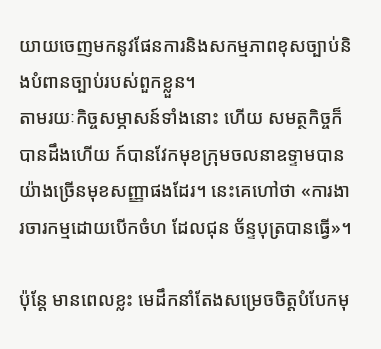យាយចេញមកនូវផែនការនិងសកម្មភាពខុសច្បាប់និងបំពានច្បាប់របស់ពួកខ្លួន។
តាមរយៈកិច្ចសម្ភាសន៍ទាំងនោះ ហើយ សមត្ថកិច្ចក៏បានដឹងហើយ ក៍បានវែកមុខក្រុមចលនាឧទ្ទាមបានយ៉ាងច្រើនមុខសញ្ញាផងដែរ។ នេះគេហៅថា «ការងារចារកម្មដោយបើកចំហ ដែលជុន ច័ន្ទបុត្របានធ្វើ»។

ប៉ុន្តែ មានពេលខ្លះ មេដឹកនាំតែងសម្រេចចិត្តបំបែកមុ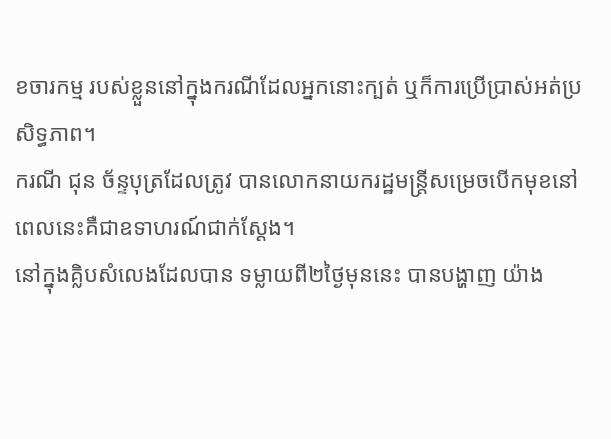ខចារកម្ម របស់ខ្លួននៅក្នុងករណីដែលអ្នកនោះក្បត់ ឬក៏ការប្រើប្រាស់អត់ប្រសិទ្ធភាព។
ករណី ជុន ច័ន្ទបុត្រដែលត្រូវ បានលោកនាយករដ្ឋមន្ត្រីសម្រេចបើកមុខនៅពេលនេះគឺជាឧទាហរណ៍ជាក់ស្តែង។
នៅក្នុងគ្លិបសំលេងដែលបាន ទម្លាយពី២ថ្ងៃមុននេះ បានបង្ហាញ យ៉ាង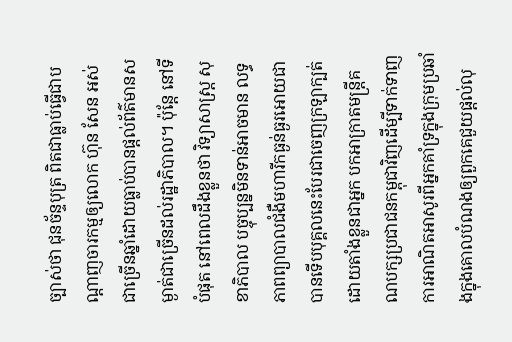ច្បាស់ថា ជុនច័ន្ទបុត្រ ពិតជាធ្លាប់ធ្វើជាបណ្តាញចារកម្មឲ្យលោក ហ៊ុន សែន អស់ជាច្រើនឆ្នាំដោយធ្លាប់បានផ្តល់ព័ត៌មានសម្ងាត់ជាច្រើនដល់រដ្ឋាភិបាល។ ប៉ុន្តែ នៅទីបំផុត នៅពេលដឹងខ្លួនថា វិទ្យាសាស្ត្រ សុខាភិបាល បច្ចុប្បន្នមិនទាន់អាចមាន លទ្ធភាពព្យាបាលជំងឺមហារីកធ្ងន់ធ្ងរអោយជាបានទើបបុគ្គលនេះបែរជាចេញក្រឡាក្បត់ដោយតាំងខ្លួនជាអ្នក បកអាក្រាតមន្ត្រីគណបក្សប្រជាជនកម្ពុជាវិញដើម្បីទាក់ទាញការអាណិតអាសូរពីអ្នកគាំទ្រក្នុងក្រុមប្រឆាំងក្នុងគោលបំណងឲ្យពួកគេជួយផ្តល់លុ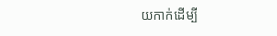យកាក់ដើម្បី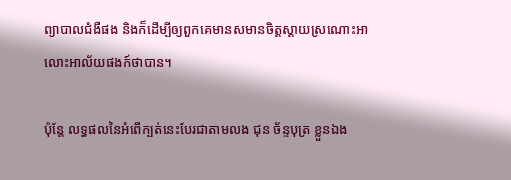ព្យាបាលជំងឺផង និងក៏ដើម្បីឲ្យពួកគេមានសមានចិត្តស្តាយស្រណោះអាលោះអាល័យផងក៍ថាបាន។

ប៉ុន្តែ លទ្ធផលនៃអំពើក្បត់នេះបែរជាតាមលង ជុន ច័ន្ទបុត្រ ខ្លួនឯង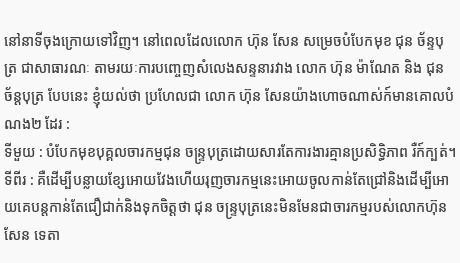នៅនាទីចុងក្រោយទៅវិញ។ នៅពេលដែលលោក ហ៊ុន សែន សម្រេចបំបែកមុខ ជុន ច័ន្ទបុត្រ ជាសាធារណៈ តាមរយៈការបញ្ចេញសំលេងសន្ទនារវាង លោក ហ៊ុន ម៉ាណែត និង ជុន ច័ន្តបុត្រ បែបនេះ ខ្ញុំយល់ថា ប្រហែលជា លោក ហ៊ុន សែនយ៉ាងហោចណាស់ក៍មានគោលបំណង២ ដែរ :
ទីមួយ : បំបែកមុខបុគ្គលចារកម្មជុន ចន្ទ្របុត្រដោយសារតែការងារគ្មានប្រសិទ្ធិភាព រឺក៍ក្បត់។
ទីពីរ : គឺដើម្បីបន្លាយខ្សែអោយវែងហើយរុញចារកម្មនេះអោយចូលកាន់តែជ្រៅនិងដើម្បីអោយគេបន្តកាន់តែជឿជាក់និងទុកចិត្តថា ជុន ចន្ទ្របុត្រនេះមិនមែនជាចារកម្មរបស់លោកហ៊ុន សែន ទេតា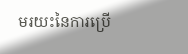មរយះនៃការប្រើ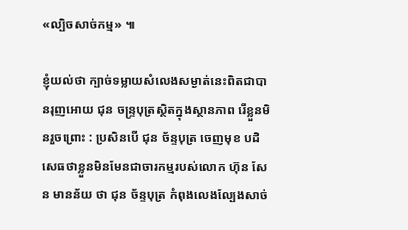«ល្បិចសាច់កម្ម» ៕

ខ្ញុំយល់ថា ក្បាច់ទម្លាយសំលេងសម្ងាត់នេះពិតជាបានរុញអោយ ជុន ចន្ទ្របុត្រស្ថិតក្នុងស្ថានភាព រើខ្លួនមិនរួចព្រោះ : ប្រសិនបើ ជុន ច័ន្ទបុត្រ ចេញមុខ បដិសេធថាខ្លួនមិនមែនជាចារកម្មរបស់លោក ហ៊ុន សែន មានន័យ ថា ជុន ច័ន្ទបុត្រ កំពុងលេងល្បែងសាច់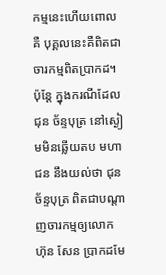កម្មនេះហើយពោលគឺ បុគ្គលនេះគឺពិតជា ចារកម្មពិតប្រាកដ។ ប៉ុន្តែ ក្នុងករណីដែល ជុន ច័ន្ទបុត្រ នៅស្ងៀមមិនឆ្លើយតប មហាជន នឹងយល់ថា ជុន ច័ន្ទបុត្រ ពិតជាបណ្តាញចារកម្មឲ្យលោក ហ៊ុន សែន ប្រាកដមែ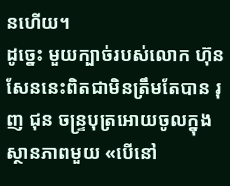នហើយ។
ដូច្នេះ មួយក្បាច់របស់លោក ហ៊ុន សែននេះពិតជាមិនត្រឹមតែបាន រុញ ជុន ចន្ទ្របុត្រអោយចូលក្នុង ស្ថានភាពមួយ «បើនៅ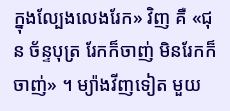ក្នុងល្បែងលេងរែក» វិញ គឺ «ជុន ច័ន្ទបុត្រ រែកក៏ចាញ់ មិនរែកក៏ចាញ់» ។ ម្យ៉ាងវីញទៀត មួយ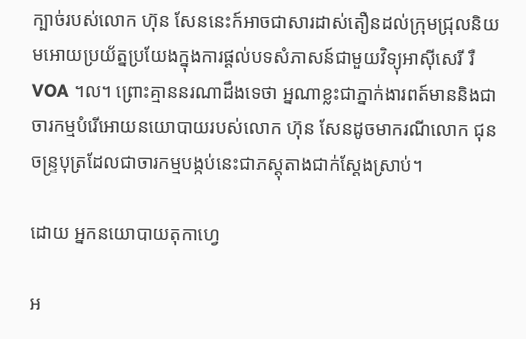ក្បាច់របស់លោក ហ៊ុន សែននេះក៍អាចជាសារដាស់តឿនដល់ក្រុមជ្រុលនិយមអោយប្រយ័ត្នប្រយែងក្នុងការផ្តល់បទសំភាសន៍ជាមួយវិទ្យុអាស៊ីសេរី រឺ VOA ។ល។ ព្រោះគ្មាននរណាដឹងទេថា អ្នណាខ្លះជាភ្នាក់ងារពត៍មាននិងជាចារកម្មបំរើអោយនយោបាយរបស់លោក ហ៊ុន សែនដូចមាករណីលោក ជុន ចន្ទ្របុត្រដែលជាចារកម្មបង្កប់នេះជាភស្តុតាងជាក់ស្តែងស្រាប់។

ដោយ អ្នកនយោបាយតុកាហ្វេ

អ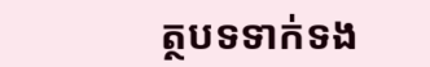ត្ថបទទាក់ទង